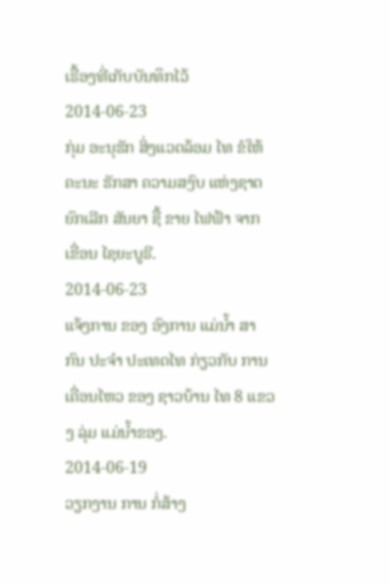ເຣື້ອງທີ່ເກັບບັນທຶກໄວ້
2014-06-23
ກຸ່ມ ອະນຸຮັກ ສິ່ງແວດລ້ອມ ໄທ ຂໍໃຫ້ ຄະນະ ຮັກສາ ຄວາມສງົບ ແຫ່ງຊາຕ ຍົກເລີກ ສັນຍາ ຊື້ ຂາຍ ໄຟຟ້າ ຈາກ ເຂື່ອນ ໄຊຍະບູຣີ.
2014-06-23
ແຈ້ງການ ຂອງ ອົງການ ແມ່ນໍ້າ ສາກົນ ປະຈໍາ ປະເທດໄທ ກ່ຽວກັບ ການ ເຄື່ອນໄຫວ ຂອງ ຊາວບ້ານ ໄທ 8 ແຂວງ ລຸ່ມ ແມ່ນໍ້າຂອງ.
2014-06-19
ວຽກງານ ການ ກໍ່ສ້າງ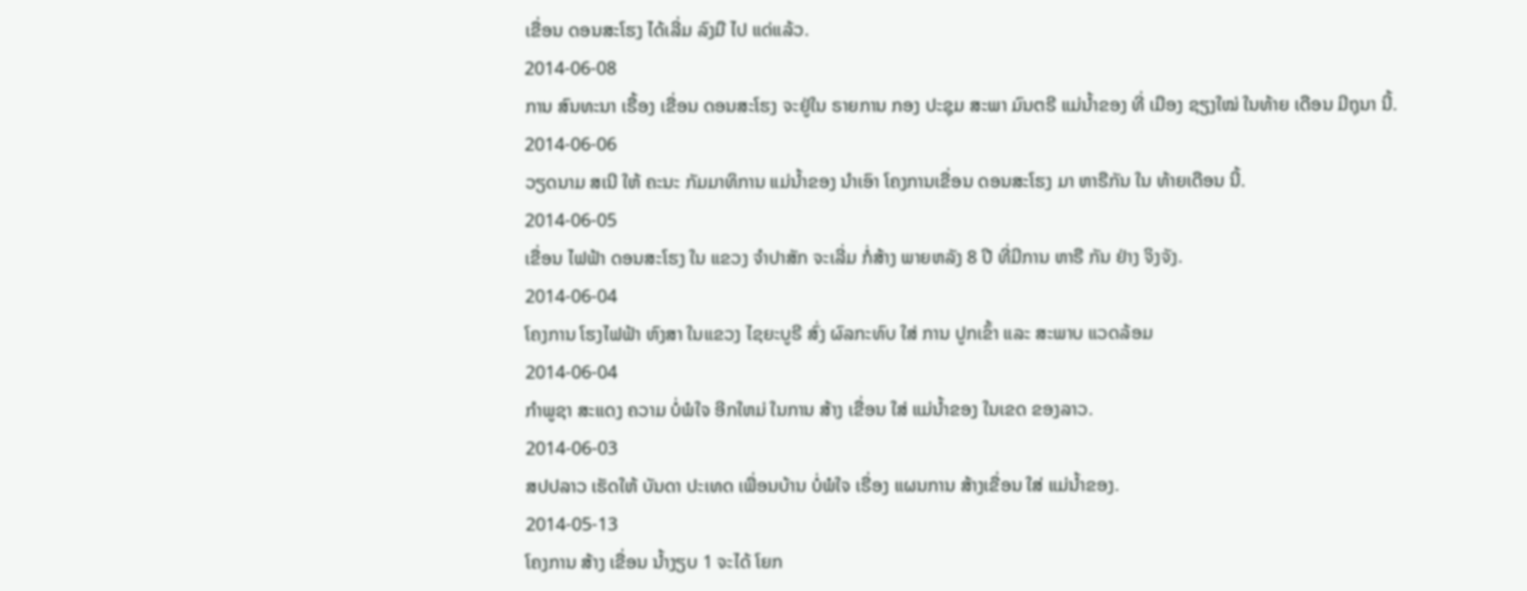ເຂື່ອນ ດອນສະໂຮງ ໄດ້ເລີ່ມ ລົງມື ໄປ ແດ່ແລ້ວ.
2014-06-08
ການ ສົນທະນາ ເຣື້ອງ ເຂື່ອນ ດອນສະໂຮງ ຈະຢູ່ໃນ ຣາຍການ ກອງ ປະຊຸມ ສະພາ ມົນຕຣີ ແມ່ນໍ້າຂອງ ທີ່ ເມືອງ ຊຽງໃໝ່ ໃນທ້າຍ ເດືອນ ມີຖຸນາ ນີ້.
2014-06-06
ວຽດນາມ ສເນີ ໃຫ້ ຄະນະ ກັມມາທິການ ແມ່ນ້ຳຂອງ ນໍາເອົາ ໂຄງການເຂື່ອນ ດອນສະໂຮງ ມາ ຫາຣືກັນ ໃນ ທ້າຍເດືອນ ນີ້.
2014-06-05
ເຂື່ອນ ໄຟຟ້າ ດອນສະໂຮງ ໃນ ແຂວງ ຈໍາປາສັກ ຈະເລີ່ມ ກໍ່ສ້າງ ພາຍຫລັງ 8 ປີ ທີ່ມີການ ຫາຣື ກັນ ຢ່າງ ຈິງຈັງ.
2014-06-04
ໂຄງການ ໂຮງໄຟຟ້າ ຫົງສາ ໃນແຂວງ ໄຊຍະບູຣີ ສົ່ງ ຜົລກະທົບ ໃສ່ ການ ປູກເຂົ້າ ແລະ ສະພາບ ແວດລ້ອມ
2014-06-04
ກຳພູຊາ ສະແດງ ຄວາມ ບໍ່ພໍໃຈ ອີກໃຫມ່ ໃນການ ສ້າງ ເຂື່ອນ ໃສ່ ແມ່ນໍ້າຂອງ ໃນເຂດ ຂອງລາວ.
2014-06-03
ສປປລາວ ເຮັດໃຫ້ ບັນດາ ປະເທດ ເພື່ອນບ້ານ ບໍ່ພໍໃຈ ເຣື່ອງ ແຜນການ ສ້າງເຂື່ອນ ໃສ່ ແມ່ນໍ້າຂອງ.
2014-05-13
ໂຄງການ ສ້າງ ເຂື່ອນ ນ້ຳງຽບ 1 ຈະໄດ້ ໂຍກ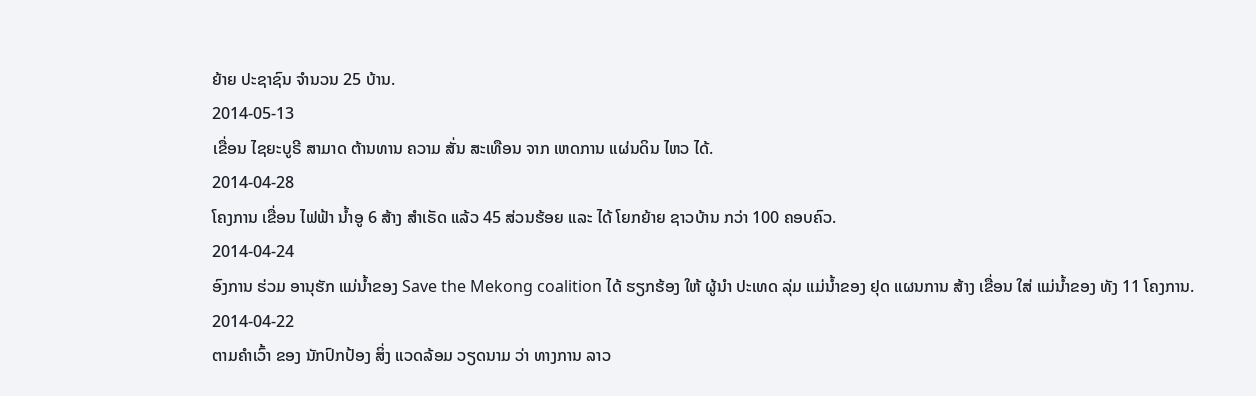ຍ້າຍ ປະຊາຊົນ ຈໍານວນ 25 ບ້ານ.
2014-05-13
ເຂື່ອນ ໄຊຍະບູຣີ ສາມາດ ຕ້ານທານ ຄວາມ ສັ່ນ ສະເທືອນ ຈາກ ເຫດການ ແຜ່ນດິນ ໄຫວ ໄດ້.
2014-04-28
ໂຄງການ ເຂື່ອນ ໄຟຟ້າ ນ້ຳອູ 6 ສ້າງ ສຳເຣັດ ແລ້ວ 45 ສ່ວນຮ້ອຍ ແລະ ໄດ້ ໂຍກຍ້າຍ ຊາວບ້ານ ກວ່າ 100 ຄອບຄົວ.
2014-04-24
ອົງການ ຮ່ວມ ອານຸຮັກ ແມ່ນໍ້າຂອງ Save the Mekong coalition ໄດ້ ຮຽກຮ້ອງ ໃຫ້ ຜູ້ນໍາ ປະເທດ ລຸ່ມ ແມ່ນໍ້າຂອງ ຢຸດ ແຜນການ ສ້າງ ເຂື່ອນ ໃສ່ ແມ່ນໍ້າຂອງ ທັງ 11 ໂຄງການ.
2014-04-22
ຕາມຄຳເວົ້າ ຂອງ ນັກປົກປ້ອງ ສິ່ງ ແວດລ້ອມ ວຽດນາມ ວ່າ ທາງການ ລາວ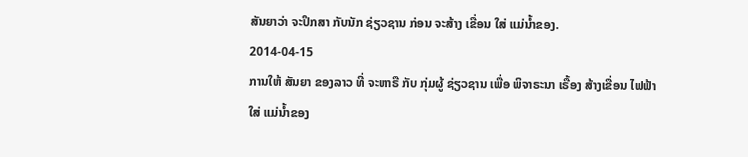ສັນຍາວ່າ ຈະປຶກສາ ກັບນັກ ຊ່ຽວຊານ ກ່ອນ ຈະສ້າງ ເຂື່ອນ ໃສ່ ແມ່ນໍ້າຂອງ.
2014-04-15
ການໃຫ້ ສັນຍາ ຂອງລາວ ທີ່ ຈະຫາຣື ກັບ ກຸ່ມຜູ້ ຊ່ຽວຊານ ເພື່ອ ພິຈາຣະນາ ເຣື້ອງ ສ້າງເຂື່ອນ ໄຟຟ້າ ໃສ່ ແມ່ນໍ້າຂອງ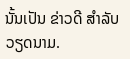ນັ້ນເປັນ ຂ່າວດີ ສໍາລັບ ວຽດນາມ.